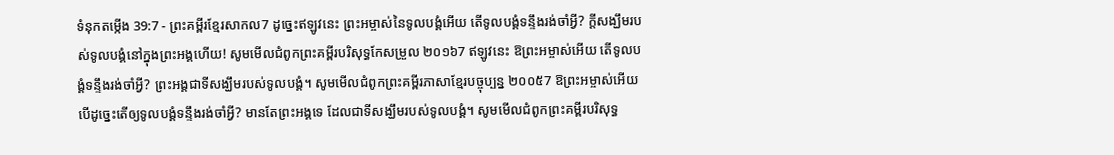ទំនុកតម្កើង 39:7 - ព្រះគម្ពីរខ្មែរសាកល7 ដូច្នេះឥឡូវនេះ ព្រះអម្ចាស់នៃទូលបង្គំអើយ តើទូលបង្គំទន្ទឹងរង់ចាំអ្វី? ក្ដីសង្ឃឹមរបស់ទូលបង្គំនៅក្នុងព្រះអង្គហើយ! សូមមើលជំពូកព្រះគម្ពីរបរិសុទ្ធកែសម្រួល ២០១៦7 ឥឡូវនេះ ឱព្រះអម្ចាស់អើយ តើទូលបង្គំទន្ទឹងរង់ចាំអ្វី? ព្រះអង្គជាទីសង្ឃឹមរបស់ទូលបង្គំ។ សូមមើលជំពូកព្រះគម្ពីរភាសាខ្មែរបច្ចុប្បន្ន ២០០៥7 ឱព្រះអម្ចាស់អើយ បើដូច្នេះតើឲ្យទូលបង្គំទន្ទឹងរង់ចាំអ្វី? មានតែព្រះអង្គទេ ដែលជាទីសង្ឃឹមរបស់ទូលបង្គំ។ សូមមើលជំពូកព្រះគម្ពីរបរិសុទ្ធ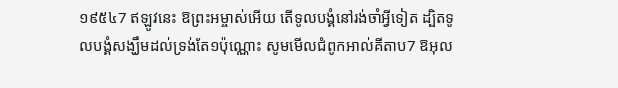១៩៥៤7 ឥឡូវនេះ ឱព្រះអម្ចាស់អើយ តើទូលបង្គំនៅរង់ចាំអ្វីទៀត ដ្បិតទូលបង្គំសង្ឃឹមដល់ទ្រង់តែ១ប៉ុណ្ណោះ សូមមើលជំពូកអាល់គីតាប7 ឱអុល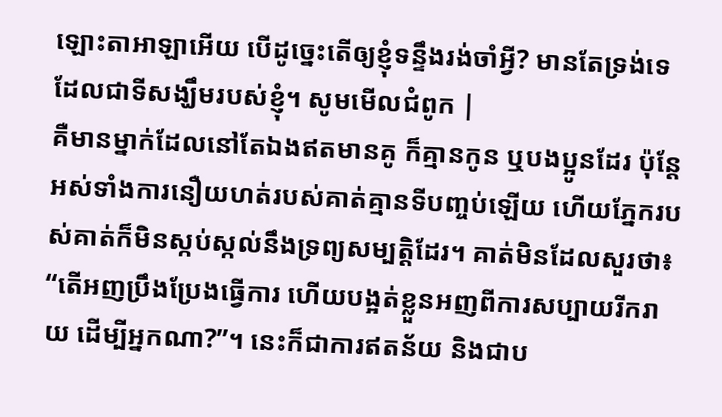ឡោះតាអាឡាអើយ បើដូច្នេះតើឲ្យខ្ញុំទន្ទឹងរង់ចាំអ្វី? មានតែទ្រង់ទេ ដែលជាទីសង្ឃឹមរបស់ខ្ញុំ។ សូមមើលជំពូក |
គឺមានម្នាក់ដែលនៅតែឯងឥតមានគូ ក៏គ្មានកូន ឬបងប្អូនដែរ ប៉ុន្តែអស់ទាំងការនឿយហត់របស់គាត់គ្មានទីបញ្ចប់ឡើយ ហើយភ្នែករបស់គាត់ក៏មិនស្កប់ស្កល់នឹងទ្រព្យសម្បត្តិដែរ។ គាត់មិនដែលសួរថា៖ “តើអញប្រឹងប្រែងធ្វើការ ហើយបង្អត់ខ្លួនអញពីការសប្បាយរីករាយ ដើម្បីអ្នកណា?”។ នេះក៏ជាការឥតន័យ និងជាប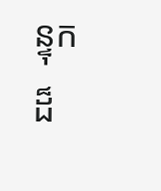ន្ទុកដ៏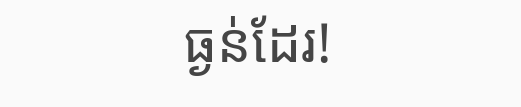ធ្ងន់ដែរ!